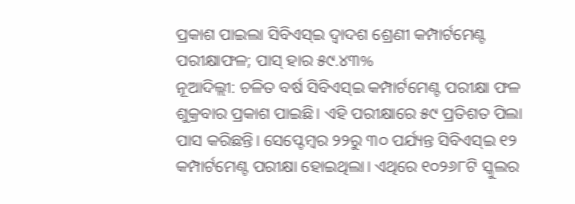ପ୍ରକାଶ ପାଇଲା ସିବିଏସ୍ଇ ଦ୍ୱାଦଶ ଶ୍ରେଣୀ କମ୍ପାର୍ଟମେଣ୍ଟ ପରୀକ୍ଷାଫଳ; ପାସ୍ ହାର ୫୯.୪୩%
ନୂଆଦିଲ୍ଲୀ: ଚଳିତ ବର୍ଷ ସିବିଏସ୍ଇ କମ୍ପାର୍ଟମେଣ୍ଟ ପରୀକ୍ଷା ଫଳ ଶୁକ୍ରବାର ପ୍ରକାଶ ପାଇଛି। ଏହି ପରୀକ୍ଷାରେ ୫୯ ପ୍ରତିଶତ ପିଲା ପାସ କରିଛନ୍ତି। ସେପ୍ଟେମ୍ବର ୨୨ରୁ ୩୦ ପର୍ଯ୍ୟନ୍ତ ସିବିଏସ୍ଇ ୧୨ କମ୍ପାର୍ଟମେଣ୍ଟ ପରୀକ୍ଷା ହୋଇଥିଲା। ଏଥିରେ ୧୦୨୬୮ଟି ସ୍କୁଲର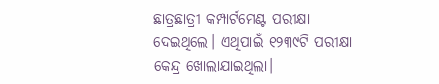ଛାତ୍ରଛାତ୍ରୀ କମ୍ପାର୍ଟମେଣ୍ଟ ପରୀକ୍ଷା ଦେଇଥିଲେ। ଏଥିପାଇଁ ୧୨୩୯ଟି ପରୀକ୍ଷା କେନ୍ଦ୍ର ଖୋଲାଯାଇଥିଲା।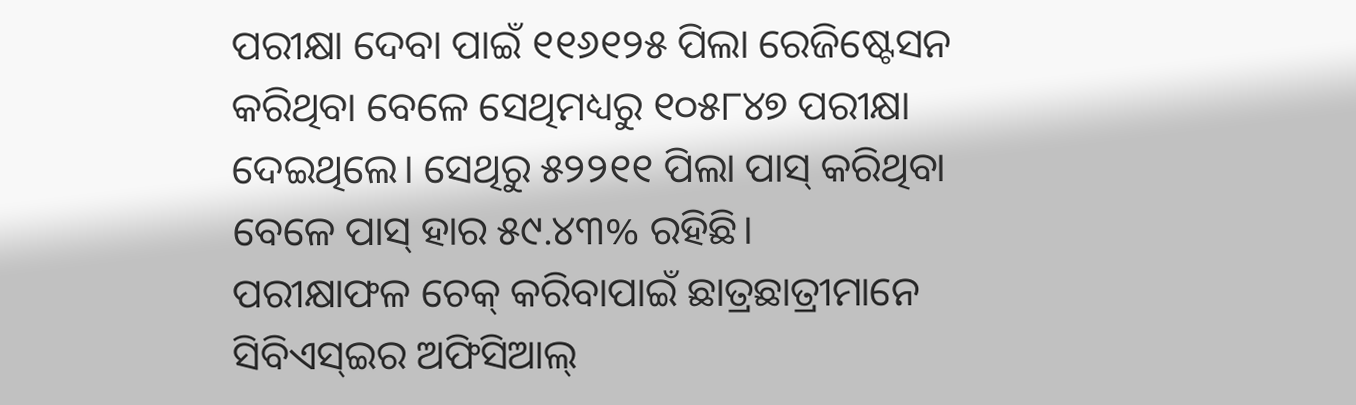ପରୀକ୍ଷା ଦେବା ପାଇଁ ୧୧୬୧୨୫ ପିଲା ରେଜିଷ୍ଟେସନ କରିଥିବା ବେଳେ ସେଥିମଧ୍ୟରୁ ୧୦୫୮୪୭ ପରୀକ୍ଷା ଦେଇଥିଲେ। ସେଥିରୁ ୫୨୨୧୧ ପିଲା ପାସ୍ କରିଥିବା ବେଳେ ପାସ୍ ହାର ୫୯.୪୩% ରହିଛି।
ପରୀକ୍ଷାଫଳ ଚେକ୍ କରିବାପାଇଁ ଛାତ୍ରଛାତ୍ରୀମାନେ ସିବିଏସ୍ଇର ଅଫିସିଆଲ୍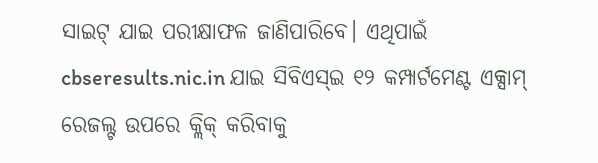ସାଇଟ୍ ଯାଇ ପରୀକ୍ଷାଫଳ ଜାଣିପାରିବେ। ଏଥିପାଇଁ cbseresults.nic.in ଯାଇ ସିବିଏସ୍ଇ ୧୨ କମ୍ପାର୍ଟମେଣ୍ଟ ଏକ୍ସାମ୍ ରେଜଲ୍ଟ ଉପରେ କ୍ଲିକ୍ କରିବାକୁ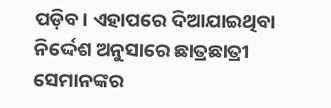ପଡ଼ିବ। ଏହାପରେ ଦିଆଯାଇଥିବା ନିର୍ଦ୍ଦେଶ ଅନୁସାରେ ଛାତ୍ରଛାତ୍ରୀ ସେମାନଙ୍କର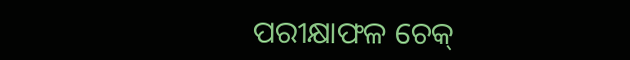ପରୀକ୍ଷାଫଳ ଚେକ୍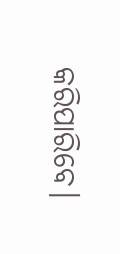କରିପାରିବେ।